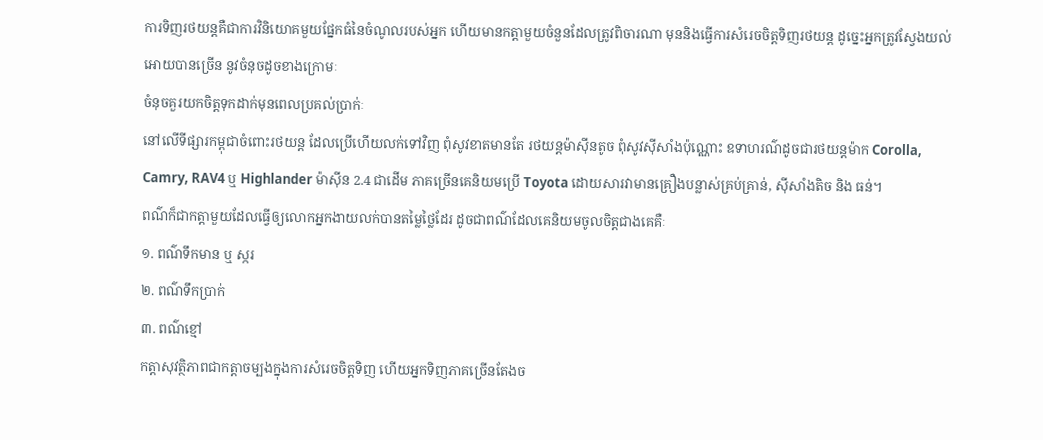ការទិញរថយន្តគឺជាការវិនិយោគមួយផ្នែកធំនៃចំណូលរបស់អ្នក ហើយមានកត្តាមួយចំនួនដែលត្រូវពិចារណា មុននិងធ្វើការសំរេចចិត្តទិញរថយន្ត ដូច្នេះអ្នកត្រូវស្វែងយល់អោយបានច្រើន នូវចំនុចដូចខាងក្រោមៈ
ចំនុចគួរយកចិត្តទុកដាក់មុនពេលប្រគល់ប្រាក់ៈ
នៅលើទីផ្សារកម្ពុជាចំពោះរថយន្ត ដែលប្រើហើយលក់ទៅវិញ ពុំសូវខាតមានតែ រថយន្តម៉ាស៊ីនតូច ពុំសូវស៊ីសាំងប៉ុណ្ណោះ ឧទាហរណ៌ដូចជារថយន្តម៉ាក Corolla, Camry, RAV4 ឬ Highlander ម៉ាស៊ីន 2.4 ជាដើម ភាគច្រើនគេនិយមប្រើ Toyota ដោយសារវាមានគ្រឿងបន្លាស់គ្រប់គ្រាន់, ស៊ីសាំងតិច និង ធន់។
ពណ៌ក៏ជាកត្តាមួយដែលធ្វើឲ្យលោកអ្នកងាយលក់បានតម្លៃថ្លៃដែរ ដូចជាពណ៌ដែលគេនិយមចូលចិត្តជាងគេគឺៈ
១. ពណ៌ទឹកមាន ឬ ស្ករ
២. ពណ៌ទឹកប្រាក់
៣. ពណ៌ខ្មៅ
កត្តាសុវត្ថិភាពជាកត្តាចម្បងក្នុងការសំរេចចិត្តទិញ ហើយអ្នកទិញភាគច្រើនតែងច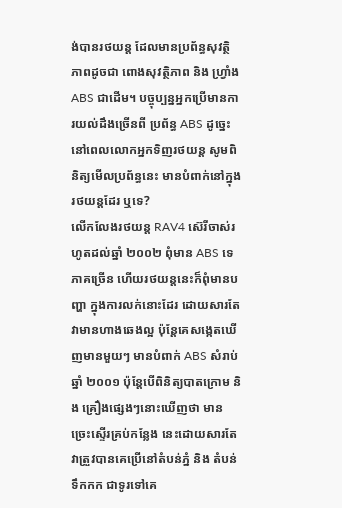ង់បានរថយន្ត ដែលមានប្រព័ន្ធសុវត្ថិភាពដូចជា ពោងសុវត្ថិភាព និង ហ្វ្រាំង ABS ជាដើម។ បច្ចុប្បន្នអ្នកប្រើមានការយល់ដឹងច្រើនពី ប្រព័ន្ធ ABS ដូច្នេះនៅពេលលោកអ្នកទិញរថយន្ត សូមពិនិត្យមើលប្រព័ន្ធនេះ មានបំពាក់នៅក្នុងរថយន្តដែរ ឬទេ?
លើកលែងរថយន្ត RAV4 ស៊េរីចាស់រហូតដល់ឆ្នាំ ២០០២ ពុំមាន ABS ទេភាគច្រើន ហើយរថយន្តនេះក៏ពុំមានបញ្ហា ក្នុងការលក់នោះដែរ ដោយសារតែវាមានហាងឆេងល្អ ប៉ុន្តែគេសង្កេតឃើញមានមួយៗ មានបំពាក់ ABS សំរាប់ឆ្នាំ ២០០១ ប៉ុន្តែបើពិនិត្យបាតក្រោម និង គ្រឿងផ្សេងៗនោះឃើញថា មានច្រេះស្ទើរគ្រប់កន្លែង នេះដោយសារតែ វាត្រួវបានគេប្រើនៅតំបន់ភ្នំ និង តំបន់ទឹកកក ជាទូរទៅគេ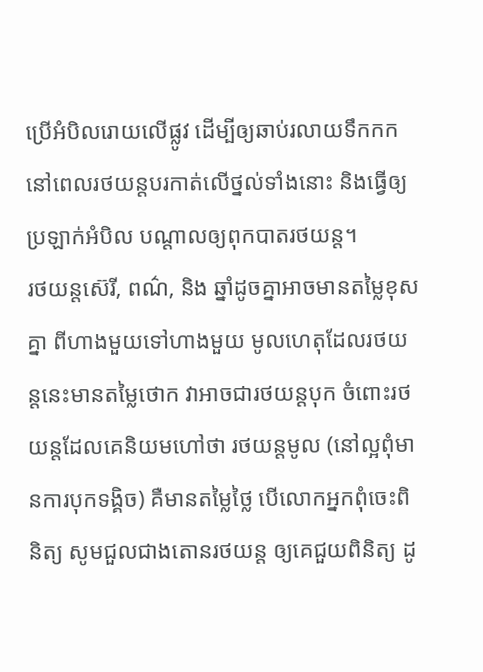ប្រើអំបិលរោយលើផ្លូវ ដើម្បីឲ្យឆាប់រលាយទឹកកក នៅពេលរថយន្តបរកាត់លើថ្នល់ទាំងនោះ និងធ្វើឲ្យប្រឡាក់អំបិល បណ្តាលឲ្យពុកបាតរថយន្ត។
រថយន្តស៊េរី, ពណ៌, និង ឆ្នាំដូចគ្នាអាចមានតម្លៃខុសគ្នា ពីហាងមួយទៅហាងមួយ មូលហេតុដែលរថយន្តនេះមានតម្លៃថោក វាអាចជារថយន្តបុក ចំពោះរថយន្តដែលគេនិយមហៅថា រថយន្តមូល (នៅល្អពុំមានការបុកទង្គិច) គឺមានតម្លៃថ្លៃ បើលោកអ្នកពុំចេះពិនិត្យ សូមជួលជាងតោនរថយន្ត ឲ្យគេជួយពិនិត្យ ដូ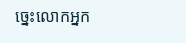ច្នេះលោកអ្នក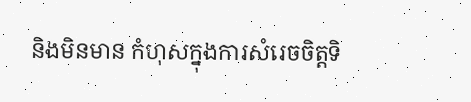និងមិនមាន កំហុសក្នុងការសំរេចចិត្តទិ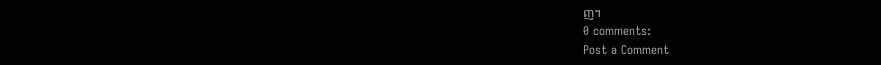ញ។
0 comments:
Post a Comment